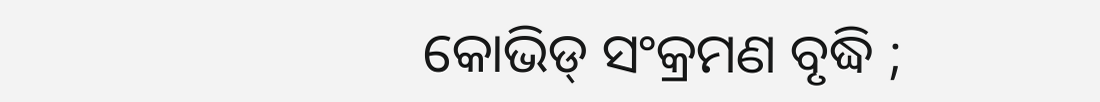କୋଭିଡ୍ ସଂକ୍ରମଣ ବୃଦ୍ଧି ;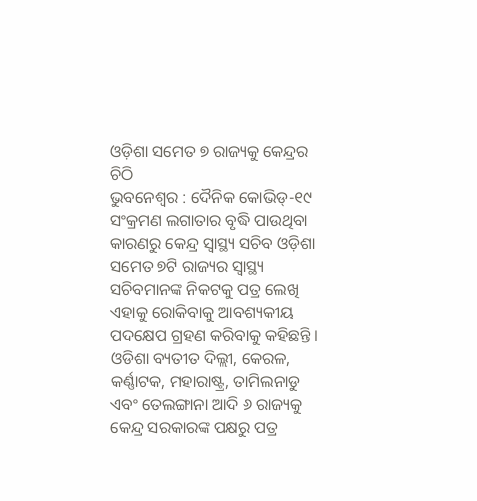ଓଡ଼ିଶା ସମେତ ୭ ରାଜ୍ୟକୁ କେନ୍ଦ୍ରର ଚିଠି
ଭୁବନେଶ୍ୱର : ଦୈନିକ କୋଭିଡ୍-୧୯ ସଂକ୍ରମଣ ଲଗାତାର ବୃଦ୍ଧି ପାଉଥିବା କାରଣରୁ କେନ୍ଦ୍ର ସ୍ୱାସ୍ଥ୍ୟ ସଚିବ ଓଡ଼ିଶା ସମେତ ୭ଟି ରାଜ୍ୟର ସ୍ୱାସ୍ଥ୍ୟ ସଚିବମାନଙ୍କ ନିକଟକୁ ପତ୍ର ଲେଖି ଏହାକୁ ରୋକିବାକୁ ଆବଶ୍ୟକୀୟ ପଦକ୍ଷେପ ଗ୍ରହଣ କରିବାକୁ କହିଛନ୍ତି । ଓଡିଶା ବ୍ୟତୀତ ଦିଲ୍ଲୀ, କେରଳ, କର୍ଣ୍ଣାଟକ, ମହାରାଷ୍ଟ୍ର, ତାମିଲନାଡୁ ଏବଂ ତେଲଙ୍ଗାନା ଆଦି ୬ ରାଜ୍ୟକୁ କେନ୍ଦ୍ର ସରକାରଙ୍କ ପକ୍ଷରୁ ପତ୍ର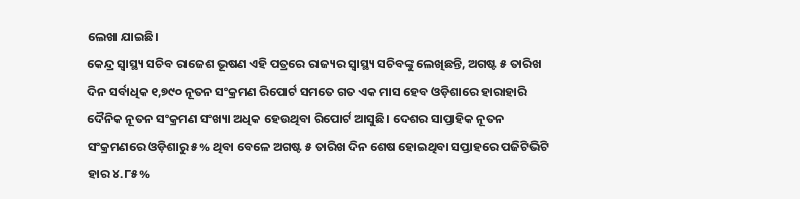ଲେଖା ଯାଇଛି।
କେନ୍ଦ୍ର ସ୍ୱାସ୍ଥ୍ୟ ସଚିବ ରାଜେଶ ଭୂଷଣ ଏହି ପତ୍ରରେ ରାଜ୍ୟର ସ୍ୱାସ୍ଥ୍ୟ ସଚିବଙ୍କୁ ଲେଖିଛନ୍ତି, ଅଗଷ୍ଟ ୫ ତାରିଖ ଦିନ ସର୍ବାଧିକ ୧,୭୯୦ ନୂତନ ସଂକ୍ରମଣ ରିପୋର୍ଟ ସମତେ ଗତ ଏକ ମାସ ହେବ ଓଡ଼ିଶାରେ ହାରାହାରି ଦୈନିକ ନୂତନ ସଂକ୍ରମଣ ସଂଖ୍ୟା ଅଧିକ ହେଉଥିବା ରିପୋର୍ଟ ଆସୁଛି। ଦେଶର ସାପ୍ତାହିକ ନୂତନ ସଂକ୍ରମଣରେ ଓଡ଼ିଶାରୁ ୫% ଥିବା ବେଳେ ଅଗଷ୍ଟ ୫ ତାରିଖ ଦିନ ଶେଷ ହୋଇଥିବା ସପ୍ତାହରେ ପଜିଟିଭିଟି ହାର ୪.୮୫%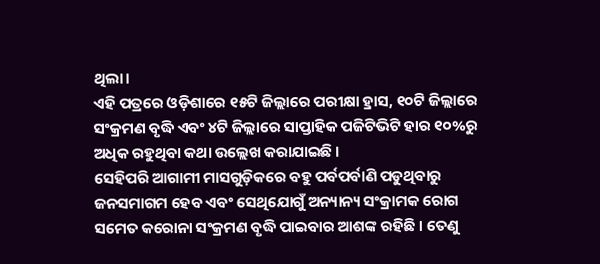ଥିଲା।
ଏହି ପତ୍ରରେ ଓଡ଼ିଶାରେ ୧୫ଟି ଜିଲ୍ଲାରେ ପରୀକ୍ଷା ହ୍ରାସ, ୧୦ଟି ଜିଲ୍ଲାରେ ସଂକ୍ରମଣ ବୃଦ୍ଧି ଏବଂ ୪ଟି ଜିଲ୍ଲାରେ ସାପ୍ତାହିକ ପଜିଟିଭିଟି ହାର ୧୦%ରୁ ଅଧିକ ରହୁଥିବା କଥା ଉଲ୍ଲେଖ କରାଯାଇଛି ।
ସେହିପରି ଆଗାମୀ ମାସଗୁଡ଼ିକରେ ବହୁ ପର୍ବପର୍ବାଣି ପଡୁଥିବାରୁ ଜନସମାଗମ ହେବ ଏବଂ ସେଥିଯୋଗୁଁ ଅନ୍ୟାନ୍ୟ ସଂକ୍ରାମକ ରୋଗ ସମେତ କରୋନା ସଂକ୍ରମଣ ବୃଦ୍ଧି ପାଇବାର ଆଶଙ୍କ ରହିଛି । ତେଣୁ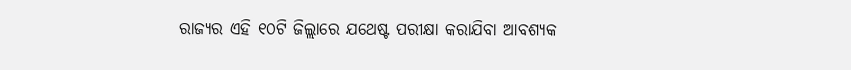ରାଜ୍ୟର ଏହି ୧୦ଟି ଜିଲ୍ଲାରେ ଯଥେଷ୍ଟ ପରୀକ୍ଷା କରାଯିବା ଆବଶ୍ୟକ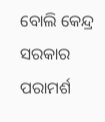ବୋଲି କେନ୍ଦ୍ର ସରକାର ପରାମର୍ଶ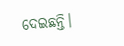ଦେଇଛନ୍ତି।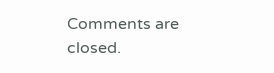Comments are closed.